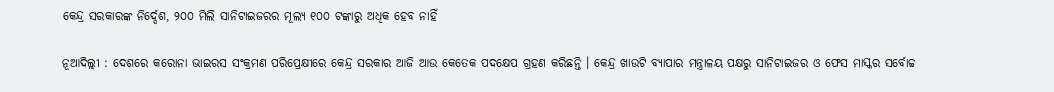କେନ୍ଦ୍ର ସରକାରଙ୍କ ନିର୍ଦ୍ଦେଶ, ୨୦୦ ମିଲି ସାନିଟାଇଜରର ମୂଲ୍ୟ ୧୦୦ ଟଙ୍କାରୁ ଅଧିକ ହେବ ନାହିଁ

ନୂଆଦିଲ୍ଲୀ : ଦେଶରେ କରୋନା ଭାଇରସ ସଂକ୍ରମଣ ପରିପ୍ରେକ୍ଷୀରେ କେନ୍ଦ୍ର ସରକାର ଆଜି ଆଉ କେତେକ ପଦକ୍ଷେପ ଗ୍ରହଣ କରିଛନ୍ତି । କେନ୍ଦ୍ର ଖାଉଟି ବ୍ୟାପାର ମନ୍ତ୍ରାଳୟ ପକ୍ଷରୁ ସାନିଟାଇଜର ଓ ଫେସ ମାସ୍କର ସର୍ବୋଚ୍ଚ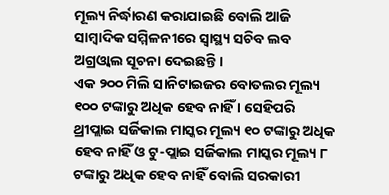ମୂଲ୍ୟ ନିର୍ଦ୍ଧାରଣ କରାଯାଇଛି ବୋଲି ଆଜି ସାମ୍ବାଦିକ ସମ୍ମିଳନୀରେ ସ୍ୱାସ୍ଥ୍ୟ ସଚିବ ଲବ ଅଗ୍ରଓ୍ଵାଲ ସୂଚନା ଦେଇଛନ୍ତି ।
ଏକ ୨୦୦ ମିଲି ସାନିଟାଇଜର ବୋତଲର ମୂଲ୍ୟ ୧୦୦ ଟଙ୍କାରୁ ଅଧିକ ହେବ ନାହିଁ । ସେହିପରି ଥ୍ରୀପ୍ଲାଇ ସର୍ଜିକାଲ ମାସ୍କର ମୂଲ୍ୟ ୧୦ ଟଙ୍କାରୁ ଅଧିକ ହେବ ନାହିଁ ଓ ଟୁ-ପ୍ଲାଇ ସର୍ଜିକାଲ ମାସ୍କର ମୂଲ୍ୟ ୮ ଟଙ୍କାରୁ ଅଧିକ ହେବ ନାହିଁ ବୋଲି ସରକାରୀ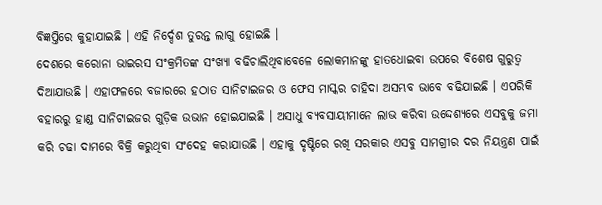ବିଜ୍ଞପ୍ତିରେ କୁହାଯାଇଛି । ଏହି ନିର୍ଦ୍ଦେଶ ତୁରନ୍ତ ଲାଗୁ ହୋଇଛି ।
ଦେଶରେ କରୋନା ଭାଇରସ ସଂକ୍ରମିତଙ୍କ ସଂଖ୍ୟା ବଢିଚାଲିଥିବାବେଳେ ଲୋକମାନଙ୍କୁ ହାତଧୋଇବା ଉପରେ ବିଶେଷ ଗୁରୁତ୍ୱ ଦିଆଯାଉଛି । ଏହାଫଳରେ ବଜାରରେ ହଠାତ ସାନିଟାଇଜର ଓ ଫେସ ମାସ୍କର ଚାହିଦା ଅସମ୍ଭବ ଭାବେ ବଢିଯାଇଛି । ଏପରିକି ବହାରରୁ ହାଣ୍ଡ ସାନିଟାଇଜର ଗୁଡ଼ିକ ଉଭାନ ହୋଇଯାଇଛି । ଅସାଧୁ ବ୍ୟବସାୟୀମାନେ ଲାଭ କରିବା ଉଦ୍ଦେଶ୍ୟରେ ଏସବୁକୁ ଜମା କରି ଚଢା ଦାମରେ ବିକ୍ରି କରୁଥିବା ସଂଦେହ କରାଯାଉଛି । ଏହାକୁ ଦୃଷ୍ଟିରେ ରଖି ସରକାର ଏସବୁ ସାମଗ୍ରୀର ଦର ନିୟନ୍ତ୍ରଣ ପାଇଁ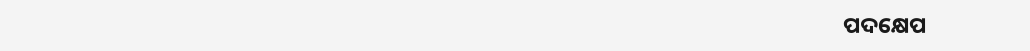ପଦକ୍ଷେପ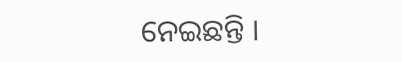ନେଇଛନ୍ତି ।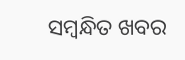ସମ୍ବନ୍ଧିତ ଖବର